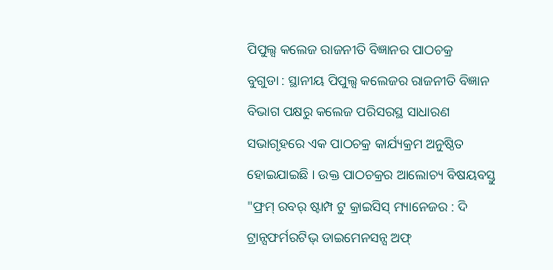ପିପୁଲ୍ସ କଲେଜ ରାଜନୀତି ବିଜ୍ଞାନର ପାଠଚକ୍ର
ବୁଗୁଡା : ସ୍ଥାନୀୟ ପିପୁଲ୍ସ କଲେଜର ରାଜନୀତି ବିଜ୍ଞାନ ବିଭାଗ ପକ୍ଷରୁ କଲେଜ ପରିସରସ୍ଥ ସାଧାରଣ ସଭାଗୃହରେ ଏକ ପାଠଚକ୍ର କାର୍ଯ୍ୟକ୍ରମ ଅନୁଷ୍ଠିତ ହୋଇଯାଇଛି । ଉକ୍ତ ପାଠଚକ୍ରର ଆଲୋଚ୍ୟ ବିଷୟବସ୍ତୁ "ଫ୍ରମ୍ ରବର୍ ଷ୍ଟାମ୍ପ ଟୁ କ୍ରାଇସିସ୍ ମ୍ୟାନେଜର : ଦି ଟ୍ରାନ୍ସଫର୍ମରଟିଭ୍ ଡାଇମେନସନ୍ସ ଅଫ୍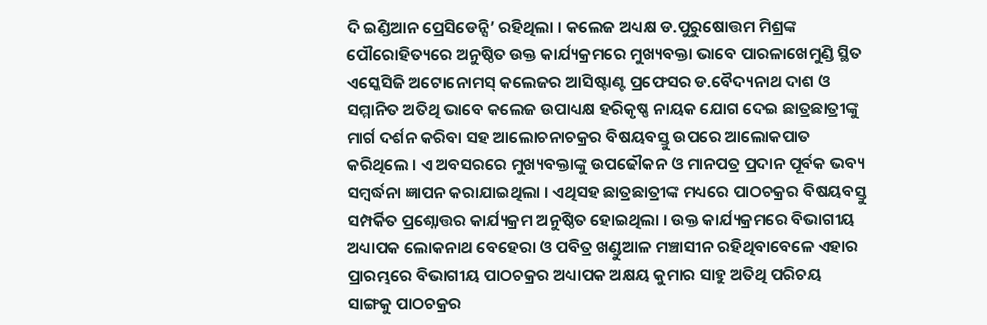ଦି ଇଣ୍ଡିଆନ ପ୍ରେସିଡେନ୍ସି’ ରହିଥିଲା । କଲେଜ ଅଧ୍ୟକ୍ଷ ଡ.ପୁରୁଷୋତ୍ତମ ମିଶ୍ରଙ୍କ ପୌରୋହିତ୍ୟରେ ଅନୁଷ୍ଠିତ ଉକ୍ତ କାର୍ଯ୍ୟକ୍ରମରେ ମୁଖ୍ୟବକ୍ତା ଭାବେ ପାରଳାଖେମୁଣ୍ଡି ସ୍ଥିତ ଏସ୍କେସିଜି ଅଟୋନୋମସ୍ କଲେଜର ଆସିଷ୍ଟାଣ୍ଟ ପ୍ରଫେସର ଡ.ବୈଦ୍ୟନାଥ ଦାଶ ଓ ସମ୍ମାନିତ ଅତିଥି ଭାବେ କଲେଜ ଉପାଧ୍ୟକ୍ଷ ହରିକୃଷ୍ଣ ନାୟକ ଯୋଗ ଦେଇ ଛାତ୍ରଛାତ୍ରୀଙ୍କୁ ମାର୍ଗ ଦର୍ଶନ କରିବା ସହ ଆଲୋଚନାଚକ୍ରର ବିଷୟବସ୍ତୁ ଉପରେ ଆଲୋକପାତ କରିଥିଲେ । ଏ ଅବସରରେ ମୁଖ୍ୟବକ୍ତାଙ୍କୁ ଉପଢୌକନ ଓ ମାନପତ୍ର ପ୍ରଦାନ ପୂର୍ବକ ଭବ୍ୟ ସମ୍ବର୍ଦ୍ଧନା ଜ୍ଞାପନ କରାଯାଇଥିଲା । ଏଥିସହ ଛାତ୍ରଛାତ୍ରୀଙ୍କ ମଧ୍ୟରେ ପାଠଚକ୍ରର ବିଷୟବସ୍ତୁ ସମ୍ପର୍କିତ ପ୍ରଶ୍ନୋତ୍ତର କାର୍ଯ୍ୟକ୍ରମ ଅନୁଷ୍ଠିତ ହୋଇଥିଲା । ଉକ୍ତ କାର୍ଯ୍ୟକ୍ରମରେ ବିଭାଗୀୟ ଅଧ୍ୟାପକ ଲୋକନାଥ ବେହେରା ଓ ପବିତ୍ର ଖଣ୍ଡୁଆଳ ମଞ୍ଚାସୀନ ରହିଥିବାବେଳେ ଏହାର ପ୍ରାରମ୍ଭରେ ବିଭାଗୀୟ ପାଠଚକ୍ରର ଅଧ୍ୟାପକ ଅକ୍ଷୟ କୁମାର ସାହୁ ଅତିଥି ପରିଚୟ ସାଙ୍ଗକୁ ପାଠଚକ୍ରର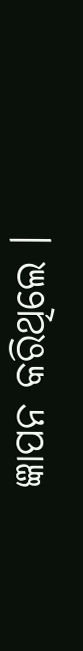ଜ୍ଞାପନ କରିଥିଲେ ।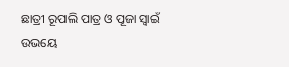ଛାତ୍ରୀ ରୂପାଲି ପାତ୍ର ଓ ପୂଜା ସ୍ୱାଇଁ ଉଭୟେ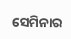ସେମିନାର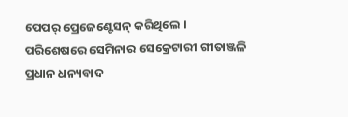ପେପର୍ ପ୍ରେଜେଣ୍ଟେସନ୍ କରିଥିଲେ । ପରିଶେଷରେ ସେମିନାର ସେକ୍ରେଟାରୀ ଗୀତାଞ୍ଜଳି ପ୍ରଧାନ ଧନ୍ୟବାଦ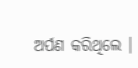ଅର୍ପଣ କରିଥିଲେ ।